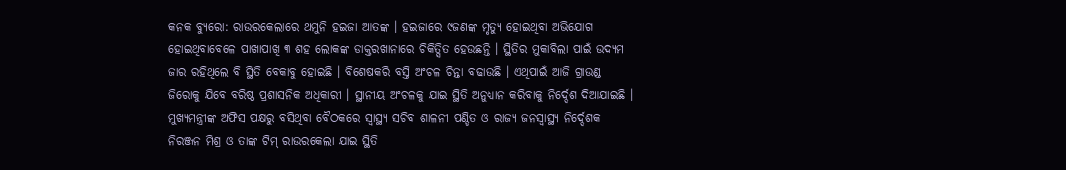କନକ ବ୍ୟୁରୋ: ରାଉରକେଲାରେ ଥମୁନି ହଇଜା ଆତଙ୍କ । ହଇଜାରେ ୯ଜଣଙ୍କ ମୃତ୍ୟୁ ହୋଇଥିବା ଅଭିଯୋଗ ହୋଇଥିବାବେଳେ ପାଖାପାଖି ୩ ଶହ ଲୋକଙ୍କ ଡାକ୍ତରଖାନାରେ ଚିକିତ୍ସିତ ହେଉଛନ୍ତି । ସ୍ଥିତିର ମୁକାବିଲା ପାଇଁ ଉଦ୍ୟମ ଜାର ରହିଥିଲେ ବି ସ୍ଥିତି ବେକାବୁ ହୋଇଛି । ବିଶେଷକରି ବସ୍ତି ଅଂଚଳ ଚିନ୍ତା ବଢାଉଛି । ଏଥିପାଇଁ ଆଜି ଗ୍ରାଉଣ୍ଡ ଜିରୋକୁ ଯିବେ ବରିଷ୍ଠ ପ୍ରଶାସନିକ ଅଧିକାରୀ । ସ୍ଥାନୀୟ ଅଂଚଳକୁ ଯାଇ ସ୍ଥିତି ଅନୁଧ୍ୟାନ କରିବାକୁ ନିର୍ଦ୍ଦେଶ ଦିଆଯାଇଛି । ମୁଖ୍ୟମନ୍ତ୍ରୀଙ୍କ ଅଫିସ ପକ୍ଷରୁ ବସିଥିବା ବୈଠକରେ ସ୍ୱାସ୍ଥ୍ୟ ସଚିବ ଶାଳନୀ ପଣ୍ଡିତ ଓ ରାଜ୍ୟ ଜନସ୍ୱାସ୍ଥ୍ୟ ନିର୍ଦ୍ଦେଶକ ନିରଞ୍ଜନ ମିଶ୍ର ଓ ତାଙ୍କ ଟିମ୍ ରାଉରକେଲା ଯାଇ ସ୍ଥିତି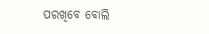ପରଖିବେ ବୋଲି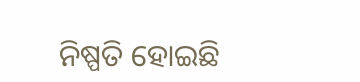ନିଷ୍ପତି ହୋଇଛି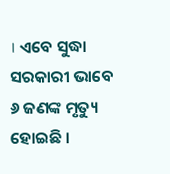। ଏବେ ସୁଦ୍ଧା ସରକାରୀ ଭାବେ ୬ ଜଣଙ୍କ ମୃତ୍ୟୁ ହୋଇଛି ।